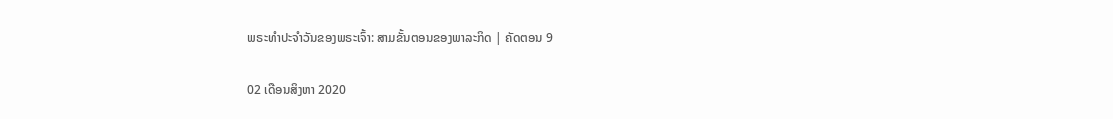ພຣະທຳປະຈຳວັນຂອງພຣະເຈົ້າ: ສາມຂັ້ນຕອນຂອງພາລະກິດ | ຄັດຕອນ 9

02 ເດືອນສິງຫາ 2020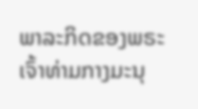ພາລະກິດຂອງພຣະເຈົ້າທ່າມກາງມະນຸ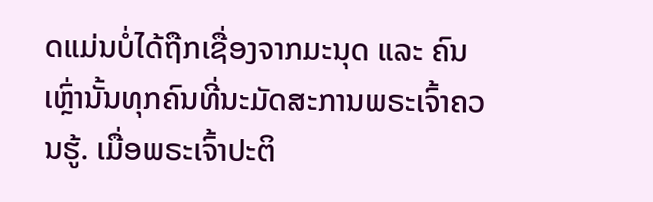ດແມ່ນບໍ່ໄດ້ຖືກເຊື່ອງຈາກມະນຸດ ແລະ ຄົນເຫຼົ່ານັ້ນທຸກຄົນທີ່ນະມັດສະການພຣະເຈົ້າຄວນຮູ້. ເມື່ອພຣະເຈົ້າປະຕິ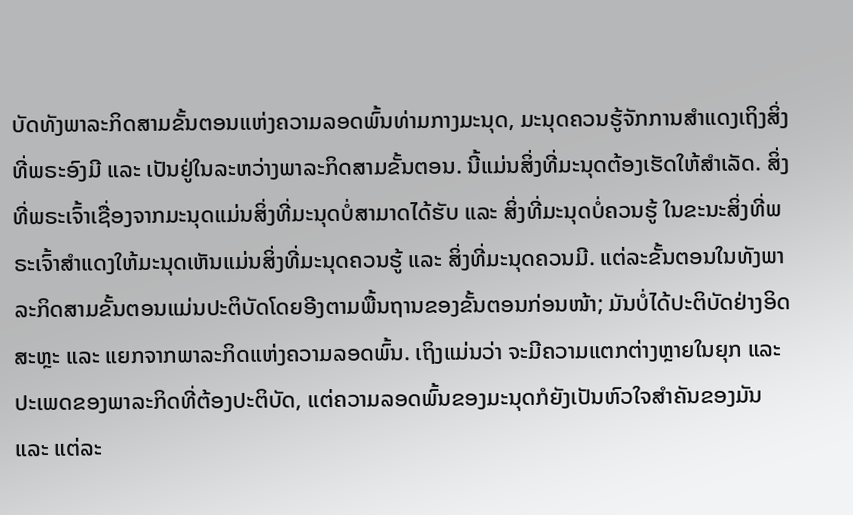ບັດທັງພາລະກິດສາມຂັ້ນຕອນແຫ່ງຄວາມລອດພົ້ນທ່າມກາງມະນຸດ, ມະນຸດຄວນຮູ້ຈັກການສຳແດງເຖິງສິ່ງທີ່ພຣະອົງມີ ແລະ ເປັນຢູ່ໃນລະຫວ່າງພາລະກິດສາມຂັ້ນຕອນ. ນີ້ແມ່ນສິ່ງທີ່ມະນຸດຕ້ອງເຮັດໃຫ້ສຳເລັດ. ສິ່ງທີ່ພຣະເຈົ້າເຊື່ອງຈາກມະນຸດແມ່ນສິ່ງທີ່ມະນຸດບໍ່ສາມາດໄດ້ຮັບ ແລະ ສິ່ງທີ່ມະນຸດບໍ່ຄວນຮູ້ ໃນຂະນະສິ່ງທີ່ພຣະເຈົ້າສຳແດງໃຫ້ມະນຸດເຫັນແມ່ນສິ່ງທີ່ມະນຸດຄວນຮູ້ ແລະ ສິ່ງທີ່ມະນຸດຄວນມີ. ແຕ່ລະຂັ້ນຕອນໃນທັງພາລະກິດສາມຂັ້ນຕອນແມ່ນປະຕິບັດໂດຍອີງຕາມພື້ນຖານຂອງຂັ້ນຕອນກ່ອນໜ້າ; ມັນບໍ່ໄດ້ປະຕິບັດຢ່າງອິດສະຫຼະ ແລະ ແຍກຈາກພາລະກິດແຫ່ງຄວາມລອດພົ້ນ. ເຖິງແມ່ນວ່າ ຈະມີຄວາມແຕກຕ່າງຫຼາຍໃນຍຸກ ແລະ ປະເພດຂອງພາລະກິດທີ່ຕ້ອງປະຕິບັດ, ແຕ່ຄວາມລອດພົ້ນຂອງມະນຸດກໍຍັງເປັນຫົວໃຈສຳຄັນຂອງມັນ ແລະ ແຕ່ລະ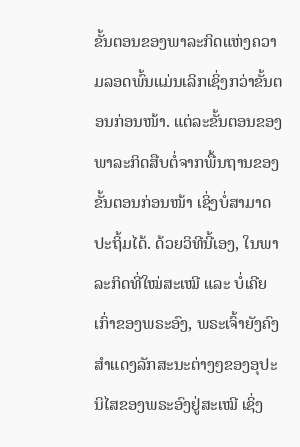ຂັ້ນຕອນຂອງພາລະກິດແຫ່ງຄວາມລອດພົ້ນແມ່ນເລິກເຊິ່ງກວ່າຂັ້ນຕອນກ່ອນໜ້າ. ແຕ່ລະຂັ້ນຕອນຂອງພາລະກິດສືບຕໍ່ຈາກພື້ນຖານຂອງຂັ້ນຕອນກ່ອນໜ້າ ເຊິ່ງບໍ່ສາມາດປະຖິ້ມໄດ້. ດ້ວຍວິທີນີ້ເອງ, ໃນພາລະກິດທີ່ໃໝ່ສະເໝີ ແລະ ບໍ່ເຄີຍເກົ່າຂອງພຣະອົງ, ພຣະເຈົ້າຍັງຄົງສຳແດງລັກສະນະຕ່າງໆຂອງອຸປະນິໄສຂອງພຣະອົງຢູ່ສະເໝີ ເຊິ່ງ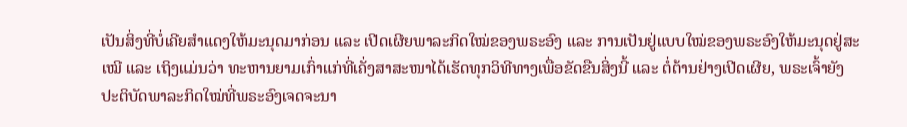ເປັນສິ່ງທີ່ບໍ່ເຄີຍສຳແດງໃຫ້ມະນຸດມາກ່ອນ ແລະ ເປີດເຜີຍພາລະກິດໃໝ່ຂອງພຣະອົງ ແລະ ການເປັນຢູ່ແບບໃໝ່ຂອງພຣະອົງໃຫ້ມະນຸດຢູ່ສະເໝີ ແລະ ເຖິງແມ່ນວ່າ ທະຫານຍາມເກົ່າແກ່ທີ່ເຄັ່ງສາສະໜາໄດ້ເຮັດທຸກວິທີທາງເພື່ອຂັດຂືນສິ່ງນີ້ ແລະ ຕໍ່ຕ້ານຢ່າງເປີດເຜີຍ, ພຣະເຈົ້າຍັງປະຕິບັດພາລະກິດໃໝ່ທີ່ພຣະອົງເຈດຈະນາ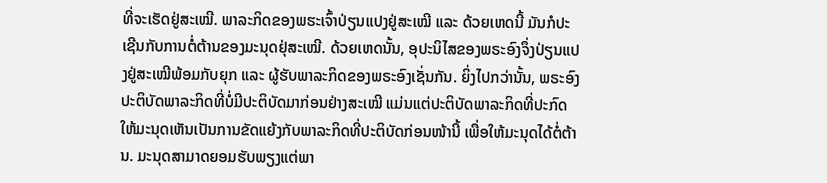ທີ່ຈະເຮັດຢູ່ສະເໝີ. ພາລະກິດຂອງພຮະເຈົ້າປ່ຽນແປງຢູ່ສະເໝີ ແລະ ດ້ວຍເຫດນີ້ ມັນກໍປະເຊີນກັບການຕໍ່ຕ້ານຂອງມະນຸດຢຸ່ສະເໝີ. ດ້ວຍເຫດນັ້ນ, ອຸປະນິໄສຂອງພຣະອົງຈຶ່ງປ່ຽນແປງຢູ່ສະເໝີພ້ອມກັບຍຸກ ແລະ ຜູ້ຮັບພາລະກິດຂອງພຣະອົງເຊັ່ນກັນ. ຍິ່ງໄປກວ່ານັ້ນ, ພຣະອົງປະຕິບັດພາລະກິດທີ່ບໍ່ມີປະຕິບັດມາກ່ອນຢ່າງສະເໝີ ແມ່ນແຕ່ປະຕິບັດພາລະກິດທີ່ປະກົດໃຫ້ມະນຸດເຫັນເປັນການຂັດແຍ້ງກັບພາລະກິດທີ່ປະຕິບັດກ່ອນໜ້ານີ້ ເພື່ອໃຫ້ມະນຸດໄດ້ຕໍ່ຕ້ານ. ມະນຸດສາມາດຍອມຮັບພຽງແຕ່ພາ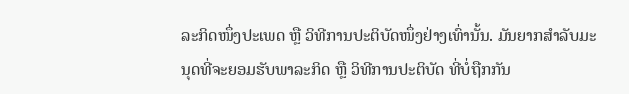ລະກິດໜຶ່ງປະເພດ ຫຼື ວິທີການປະຕິບັດໜຶ່ງຢ່າງເທົ່ານັ້ນ. ມັນຍາກສຳລັບມະນຸດທີ່ຈະຍອມຮັບພາລະກິດ ຫຼື ວິທີການປະຕິບັດ ທີ່ບໍ່ຖືກກັນ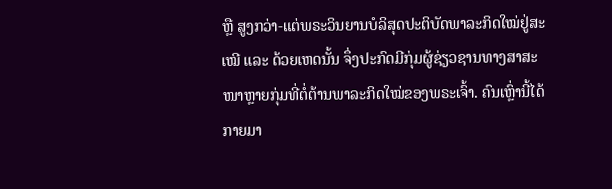ຫຼື ສູງກວ່າ-ແຕ່ພຣະວິນຍານບໍລິສຸດປະຕິບັດພາລະກິດໃໝ່ຢູ່ສະເໝີ ແລະ ດ້ວຍເຫດນັ້ນ ຈຶ່ງປະກົດມີກຸ່ມຜູ້ຊ່ຽວຊານທາງສາສະໜາຫຼາຍກຸ່ມທີ່ຕໍ່ຕ້ານພາລະກິດໃໝ່ຂອງພຣະເຈົ້າ. ຄົນເຫຼົ່ານີ້ໄດ້ກາຍມາ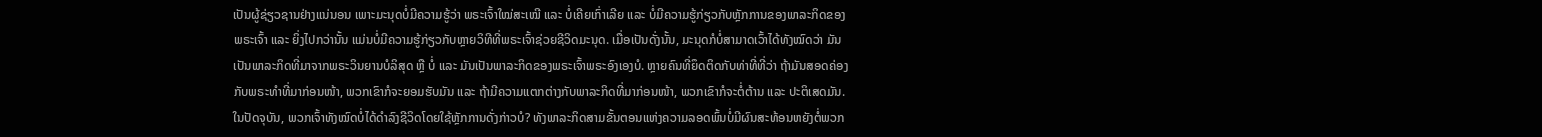ເປັນຜູ້ຊ່ຽວຊານຢ່າງແນ່ນອນ ເພາະມະນຸດບໍ່ມີຄວາມຮູ້ວ່າ ພຣະເຈົ້າໃໝ່ສະເໝີ ແລະ ບໍ່ເຄີຍເກົ່າເລີຍ ແລະ ບໍ່ມີຄວາມຮູ້ກ່ຽວກັບຫຼັກການຂອງພາລະກິດຂອງພຣະເຈົ້າ ແລະ ຍິ່ງໄປກວ່ານັ້ນ ແມ່ນບໍ່ມີຄວາມຮູ້ກ່ຽວກັບຫຼາຍວິທີທີ່ພຣະເຈົ້າຊ່ວຍຊີວິດມະນຸດ. ເມື່ອເປັນດັ່ງນັ້ນ, ມະນຸດກໍບໍ່ສາມາດເວົ້າໄດ້ທັງໝົດວ່າ ມັນເປັນພາລະກິດທີ່ມາຈາກພຣະວິນຍານບໍລິສຸດ ຫຼື ບໍ່ ແລະ ມັນເປັນພາລະກິດຂອງພຣະເຈົ້າພຣະອົງເອງບໍ. ຫຼາຍຄົນທີ່ຍຶດຕິດກັບທ່າທີ່ທີ່ວ່າ ຖ້າມັນສອດຄ່ອງກັບພຣະທຳທີ່ມາກ່ອນໜ້າ, ພວກເຂົາກໍຈະຍອມຮັບມັນ ແລະ ຖ້າມີຄວາມແຕກຕ່າງກັບພາລະກິດທີ່ມາກ່ອນໜ້າ, ພວກເຂົາກໍຈະຕໍ່ຕ້ານ ແລະ ປະຕິເສດມັນ. ໃນປັດຈຸບັນ, ພວກເຈົ້າທັງໝົດບໍ່ໄດ້ດຳລົງຊີວິດໂດຍໃຊ້ຫຼັກການດັ່ງກ່າວບໍ? ທັງພາລະກິດສາມຂັ້ນຕອນແຫ່ງຄວາມລອດພົ້ນບໍ່ມີຜົນສະທ້ອນຫຍັງຕໍ່ພວກ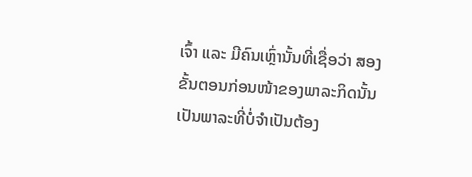ເຈົ້າ ແລະ ມີຄົນເຫຼົ່ານັ້ນທີ່ເຊື່ອວ່າ ສອງຂັ້ນຕອນກ່ອນໜ້າຂອງພາລະກິດນັ້ນເປັນພາລະທີ່ບໍ່ຈຳເປັນຕ້ອງ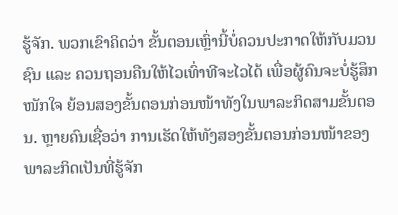ຮູ້ຈັກ. ພວກເຂົາຄິດວ່າ ຂັ້ນຕອນເຫຼົ່ານີ້ບໍ່ຄວນປະກາດໃຫ້ກັບມວນຊົນ ແລະ ຄວນຖອນຄືນໃຫ້ໄວເທົ່າທີຈະໄວໄດ້ ເພື່ອຜູ້ຄົນຈະບໍ່ຮູ້ສຶກໜັກໃຈ ຍ້ອນສອງຂັ້ນຕອນກ່ອນໜ້າທັງໃນພາລະກິດສາມຂັ້ນຕອນ. ຫຼາຍຄົນເຊື່ອວ່າ ການເຮັດໃຫ້ທັງສອງຂັ້ນຕອນກ່ອນໜ້າຂອງພາລະກິດເປັນທີ່ຮູ້ຈັກ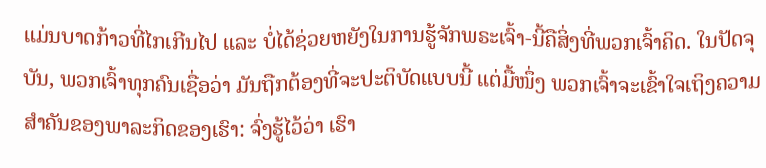ແມ່ນບາດກ້າວທີ່ໄກເກີນໄປ ແລະ ບໍ່ໄດ້ຊ່ວຍຫຍັງໃນການຮູ້ຈັກພຣະເຈົ້າ-ນີ້ຄືສິ່ງທີ່ພວກເຈົ້າຄິດ. ໃນປັດຈຸບັນ, ພວກເຈົ້າທຸກຄົນເຊື່ອວ່າ ມັນຖືກຕ້ອງທີ່ຈະປະຕິບັດແບບນີ້ ແຕ່ມື້ໜຶ່ງ ພວກເຈົ້າຈະເຂົ້າໃຈເຖິງຄວາມສຳຄັນຂອງພາລະກິດຂອງເຮົາ: ຈົ່ງຮູ້ໄວ້ວ່າ ເຮົາ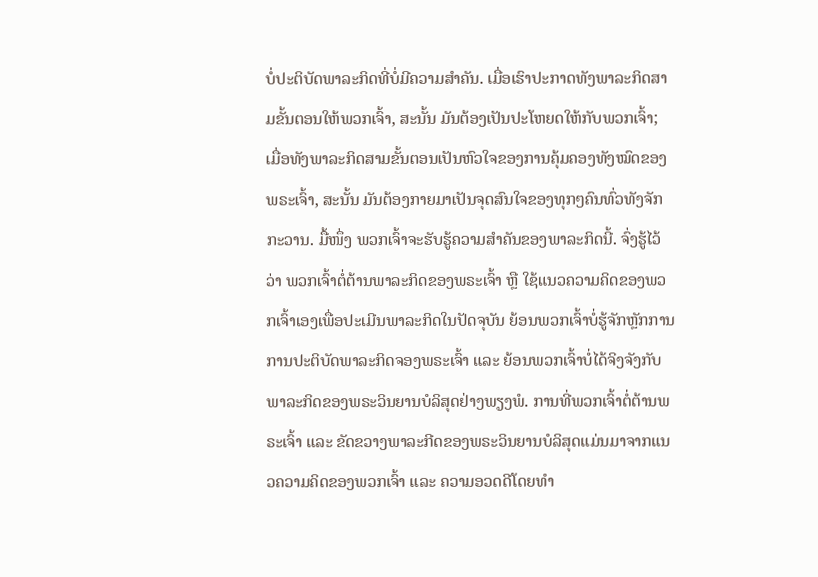ບໍ່ປະຕິບັດພາລະກິດທີ່ບໍ່ມີຄວາມສຳຄັນ. ເມື່ອເຮົາປະກາດທັງພາລະກິດສາມຂັ້ນຕອນໃຫ້ພວກເຈົ້າ, ສະນັ້ນ ມັນຕ້ອງເປັນປະໂຫຍດໃຫ້ກັບພວກເຈົ້າ; ເມື່ອທັງພາລະກິດສາມຂັ້ນຕອນເປັນຫົວໃຈຂອງການຄຸ້ມຄອງທັງໝົດຂອງພຣະເຈົ້າ, ສະນັ້ນ ມັນຕ້ອງກາຍມາເປັນຈຸດສົນໃຈຂອງທຸກໆຄົນທົ່ວທັງຈັກກະວານ. ມື້ໜຶ່ງ ພວກເຈົ້າຈະຮັບຮູ້ຄວາມສຳຄັນຂອງພາລະກິດນີ້. ຈົ່ງຮູ້ໄວ້ວ່າ ພວກເຈົ້າຕໍ່ຕ້ານພາລະກິດຂອງພຣະເຈົ້າ ຫຼື ໃຊ້ແນວຄວາມຄິດຂອງພວກເຈົ້າເອງເພື່ອປະເມີນພາລະກິດໃນປັດຈຸບັນ ຍ້ອນພວກເຈົ້າບໍ່ຮູ້ຈັກຫຼັກການການປະຕິບັດພາລະກິດຈອງພຣະເຈົ້າ ແລະ ຍ້ອນພວກເຈົ້າບໍ່ໄດ້ຈິງຈັງກັບພາລະກິດຂອງພຣະວິນຍານບໍລິສຸດຢ່າງພຽງພໍ. ການທີ່ພວກເຈົ້າຕໍ່ຕ້ານພຣະເຈົ້າ ແລະ ຂັດຂວາງພາລະກີດຂອງພຣະວິນຍານບໍລິສຸດແມ່ນມາຈາກແນວຄວາມຄິດຂອງພວກເຈົ້າ ແລະ ຄວາມອວດດີໂດຍທຳ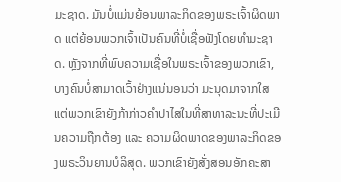ມະຊາດ. ມັນບໍ່ແມ່ນຍ້ອນພາລະກິດຂອງພຣະເຈົ້າຜິດພາດ ແຕ່ຍ້ອນພວກເຈົ້າເປັນຄົນທີ່ບໍ່ເຊື່ອຟັງໂດຍທຳມະຊາດ. ຫຼັງຈາກທີ່ພົບຄວາມເຊື່ອໃນພຣະເຈົ້າຂອງພວກເຂົາ, ບາງຄົນບໍ່ສາມາດເວົ້າຢ່າງແນ່ນອນວ່າ ມະນຸດມາຈາກໃສ ແຕ່ພວກເຂົາຍັງກ້າກ່າວຄຳປາໄສໃນທີ່ສາທາລະນະທີ່ປະເມີນຄວາມຖືກຕ້ອງ ແລະ ຄວາມຜິດພາດຂອງພາລະກິດຂອງພຣະວິນຍານບໍລິສຸດ. ພວກເຂົາຍັງສັ່ງສອນອັກຄະສາ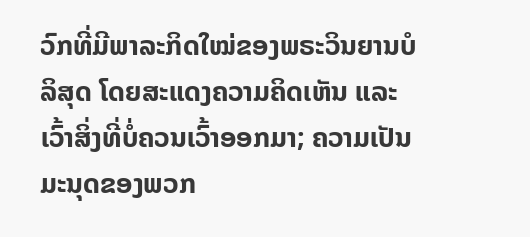ວົກທີ່ມີພາລະກິດໃໝ່ຂອງພຣະວິນຍານບໍລິສຸດ ໂດຍສະແດງຄວາມຄິດເຫັນ ແລະ ເວົ້າສິ່ງທີ່ບໍ່ຄວນເວົ້າອອກມາ; ຄວາມເປັນມະນຸດຂອງພວກ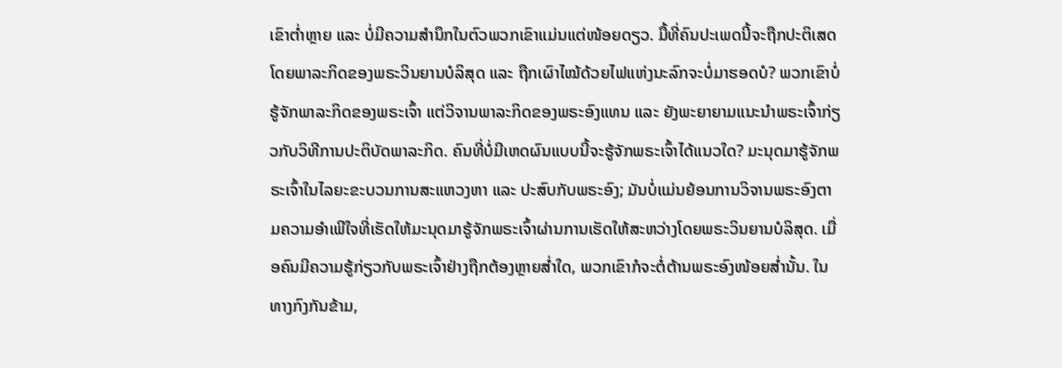ເຂົາຕໍ່າຫຼາຍ ແລະ ບໍ່ມີຄວາມສຳນຶກໃນຕົວພວກເຂົາແມ່ນແຕ່ໜ້ອຍດຽວ. ມື້ທີ່ຄົນປະເພດນີ້ຈະຖືກປະຕິເສດໂດຍພາລະກິດຂອງພຣະວິນຍານບໍລິສຸດ ແລະ ຖືກເຜົາໄໝ້ດ້ວຍໄຟແຫ່ງນະລົກຈະບໍ່ມາຮອດບໍ? ພວກເຂົາບໍ່ຮູ້ຈັກພາລະກິດຂອງພຣະເຈົ້າ ແຕ່ວິຈານພາລະກິດຂອງພຣະອົງແທນ ແລະ ຍັງພະຍາຍາມແນະນໍາພຣະເຈົ້າກ່ຽວກັບວິທີການປະຕິບັດພາລະກິດ. ຄົນທີ່ບໍ່ມີເຫດຜົນແບບນີ້ຈະຮູ້ຈັກພຣະເຈົ້າໄດ້ແນວໃດ? ມະນຸດມາຮູ້ຈັກພຣະເຈົ້າໃນໄລຍະຂະບວນການສະແຫວງຫາ ແລະ ປະສົບກັບພຣະອົງ; ມັນບໍ່ແມ່ນຍ້ອນການວິຈານພຣະອົງຕາມຄວາມອຳເພີໃຈທີ່ເຮັດໃຫ້ມະນຸດມາຮູ້ຈັກພຣະເຈົ້າຜ່ານການເຮັດໃຫ້ສະຫວ່າງໂດຍພຣະວິນຍານບໍລິສຸດ. ເມື່ອຄົນມີຄວາມຮູ້ກ່ຽວກັບພຣະເຈົ້າຢ່າງຖືກຕ້ອງຫຼາຍສໍ່າໃດ, ພວກເຂົາກໍຈະຕໍ່ຕ້ານພຣະອົງໜ້ອຍສໍ່ານັ້ນ. ໃນທາງກົງກັນຂ້າມ,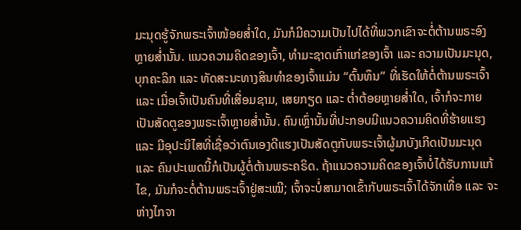ມະນຸດຮູ້ຈັກພຣະເຈົ້າໜ້ອຍສໍ່າໃດ, ມັນກໍມີຄວາມເປັນໄປໄດ້ທີ່ພວກເຂົາຈະຕໍ່ຕ້ານພຣະອົງຫຼາຍສໍ່ານັ້ນ. ແນວຄວາມຄິດຂອງເຈົ້າ, ທຳມະຊາດເກົ່າແກ່ຂອງເຈົ້າ ແລະ ຄວາມເປັນມະນຸດ, ບຸກຄະລິກ ແລະ ທັດສະນະທາງສິນທຳຂອງເຈົ້າແມ່ນ “ຕົ້ນທຶນ” ທີ່ເຮັດໃຫ້ຕໍ່ຕ້ານພຣະເຈົ້າ ແລະ ເມື່ອເຈົ້າເປັນຄົນທີ່ເສື່ອມຊາມ, ເສຍກຽດ ແລະ ຕໍ່າຕ້ອຍຫຼາຍສໍ່າໃດ, ເຈົ້າກໍຈະກາຍເປັນສັດຕູຂອງພຣະເຈົ້າຫຼາຍສໍ່ານັ້ນ. ຄົນເຫຼົ່ານັ້ນທີ່ປະກອບມີແນວຄວາມຄິດທີ່ຮ້າຍແຮງ ແລະ ມີອຸປະນິໄສທີ່ເຊື່ອວ່າຕົນເອງດີແຮງເປັນສັດຕູກັບພຣະເຈົ້າຜູ້ມາບັງເກີດເປັນມະນຸດ ແລະ ຄົນປະເພດນີ້ກໍເປັນຜູ້ຕໍ່ຕ້ານພຣະຄຣິດ. ຖ້າແນວຄວາມຄິດຂອງເຈົ້າບໍ່ໄດ້ຮັບການແກ້ໄຂ, ມັນກໍຈະຕໍ່ຕ້ານພຣະເຈົ້າຢູ່ສະເໝີ; ເຈົ້າຈະບໍ່ສາມາດເຂົ້າກັບພຣະເຈົ້າໄດ້ຈັກເທື່ອ ແລະ ຈະຫ່າງໄກຈາ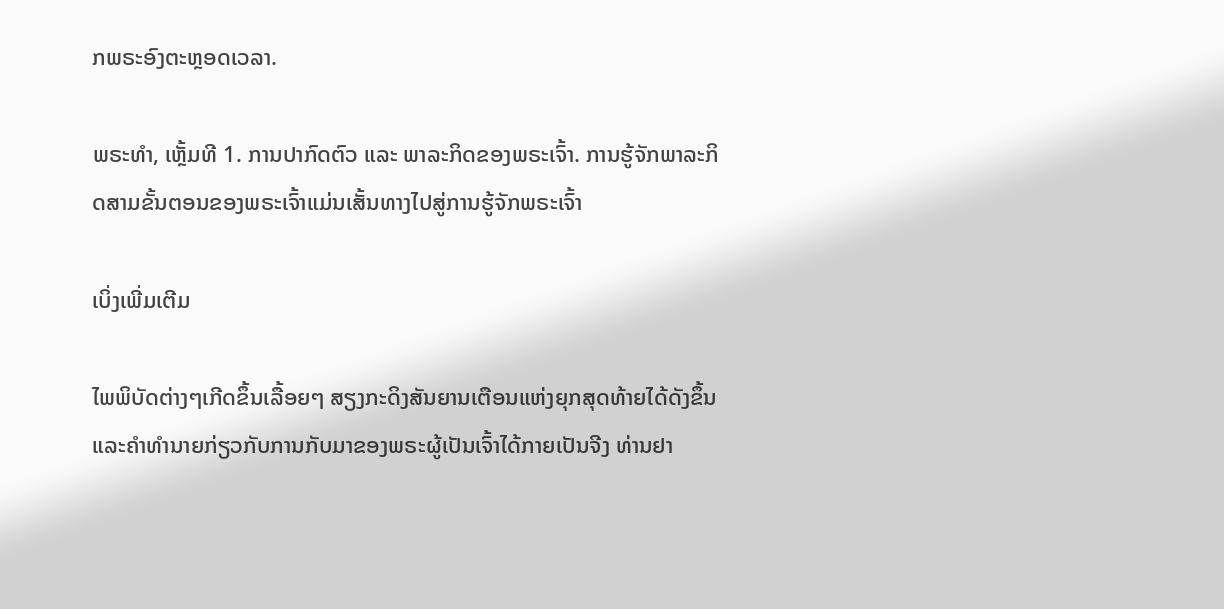ກພຣະອົງຕະຫຼອດເວລາ.

ພຣະທຳ, ເຫຼັ້ມທີ 1. ການປາກົດຕົວ ແລະ ພາລະກິດຂອງພຣະເຈົ້າ. ການຮູ້ຈັກພາລະກິດສາມຂັ້ນຕອນຂອງພຣະເຈົ້າແມ່ນເສັ້ນທາງໄປສູ່ການຮູ້ຈັກພຣະເຈົ້າ

ເບິ່ງເພີ່ມເຕີມ

ໄພພິບັດຕ່າງໆເກີດຂຶ້ນເລື້ອຍໆ ສຽງກະດິງສັນຍານເຕືອນແຫ່ງຍຸກສຸດທ້າຍໄດ້ດັງຂຶ້ນ ແລະຄໍາທໍານາຍກ່ຽວກັບການກັບມາຂອງພຣະຜູ້ເປັນເຈົ້າໄດ້ກາຍເປັນຈີງ ທ່ານຢາ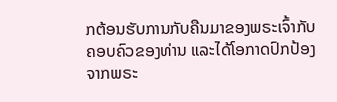ກຕ້ອນຮັບການກັບຄືນມາຂອງພຣະເຈົ້າກັບຄອບຄົວຂອງທ່ານ ແລະໄດ້ໂອກາດປົກປ້ອງຈາກພຣະ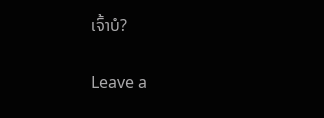ເຈົ້າບໍ?

Leave a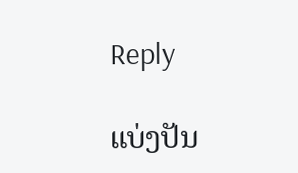Reply

ແບ່ງປັນ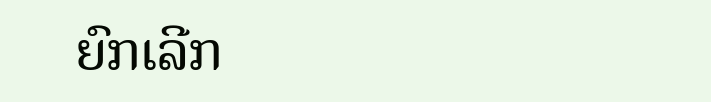ຍົກເລີກ